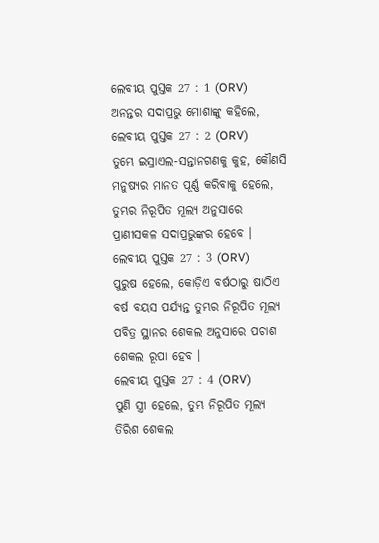ଲେବୀୟ ପୁସ୍ତକ 27 : 1 (ORV)
ଅନନ୍ତର ସଦାପ୍ରଭୁ ମୋଶାଙ୍କୁ କହିଲେ,
ଲେବୀୟ ପୁସ୍ତକ 27 : 2 (ORV)
ତୁମ୍ଭେ ଇସ୍ରାଏଲ-ସନ୍ତାନଗଣକୁ କୁହ, କୌଣସି ମନୁଷ୍ୟର ମାନତ ପୂର୍ଣ୍ଣ କରିବାକୁ ହେଲେ, ତୁମ୍ଭର ନିରୂପିତ ମୂଲ୍ୟ ଅନୁସାରେ ପ୍ରାଣୀସକଳ ସଦାପ୍ରଭୁଙ୍କର ହେବେ ।
ଲେବୀୟ ପୁସ୍ତକ 27 : 3 (ORV)
ପୁରୁଷ ହେଲେ, କୋଡ଼ିଏ ବର୍ଷଠାରୁ ଷାଠିଏ ବର୍ଷ ବୟସ ପର୍ଯ୍ୟନ୍ତ ତୁମ୍ଭର ନିରୂପିତ ମୂଲ୍ୟ ପବିତ୍ର ସ୍ଥାନର ଶେକଲ ଅନୁସାରେ ପଚାଶ ଶେକଲ ରୂପା ହେବ ।
ଲେବୀୟ ପୁସ୍ତକ 27 : 4 (ORV)
ପୁଣି ସ୍ତ୍ରୀ ହେଲେ, ତୁମ୍ଭ ନିରୂପିତ ମୂଲ୍ୟ ତିରିଶ ଶେକଲ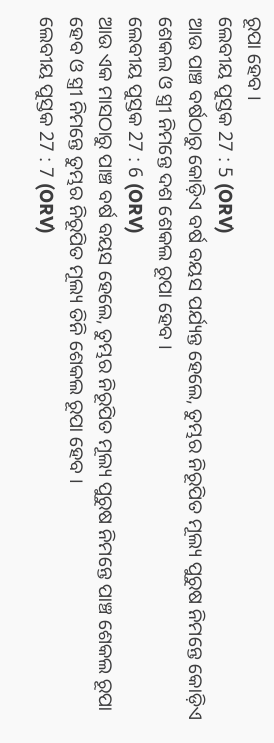ରୂପା ହେବ ।
ଲେବୀୟ ପୁସ୍ତକ 27 : 5 (ORV)
ଆଉ ପାଞ୍ଚ ବର୍ଷଠାରୁ କୋଡ଼ିଏ ବର୍ଷ ବୟସ ପର୍ଯ୍ୟନ୍ତ ହେଲେ, ତୁମ୍ଭର ନିରୂପିତ ମୂଲ୍ୟ ପୁରୁଷ ନିମନ୍ତେ କୋଡ଼ିଏ ଶେକଲ ଓ ସ୍ତ୍ରୀ ନିମନ୍ତେ ଦଶ ଶେକଲ ରୂପା ହେବ ।
ଲେବୀୟ ପୁସ୍ତକ 27 : 6 (ORV)
ଆଉ ଏକ ମାସଠାରୁ ପାଞ୍ଚ ବର୍ଷ ବୟସ ହେଲେ, ତୁମ୍ଭର ନିରୂପିତ ମୂଲ୍ୟ ପୁରୁଷ ନିମନ୍ତେ ପାଞ୍ଚ ଶେକଲ ରୂପା ହେବ ଓ ସ୍ତ୍ରୀ ନିମନ୍ତେ ତୁମ୍ଭର ନିରୂପିତ ମୂଲ୍ୟ ତିନି ଶେକଲ ରୂପା ହେବ ।
ଲେବୀୟ ପୁସ୍ତକ 27 : 7 (ORV)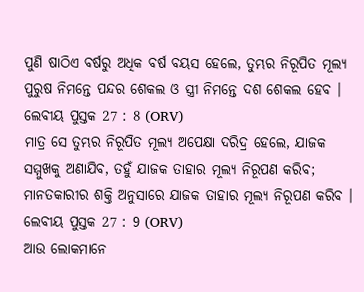ପୁଣି ଷାଠିଏ ବର୍ଷରୁ ଅଧିକ ବର୍ଷ ବୟସ ହେଲେ, ତୁମ୍ଭର ନିରୂପିତ ମୂଲ୍ୟ ପୁରୁଷ ନିମନ୍ତେ ପନ୍ଦର ଶେକଲ ଓ ସ୍ତ୍ରୀ ନିମନ୍ତେ ଦଶ ଶେକଲ ହେବ ।
ଲେବୀୟ ପୁସ୍ତକ 27 : 8 (ORV)
ମାତ୍ର ସେ ତୁମ୍ଭର ନିରୂପିତ ମୂଲ୍ୟ ଅପେକ୍ଷା ଦରିଦ୍ର ହେଲେ, ଯାଜକ ସମ୍ମୁଖକୁ ଅଣାଯିବ, ତହୁଁ ଯାଜକ ତାହାର ମୂଲ୍ୟ ନିରୂପଣ କରିବ; ମାନତକାରୀର ଶକ୍ତି ଅନୁସାରେ ଯାଜକ ତାହାର ମୂଲ୍ୟ ନିରୂପଣ କରିବ ।
ଲେବୀୟ ପୁସ୍ତକ 27 : 9 (ORV)
ଆଉ ଲୋକମାନେ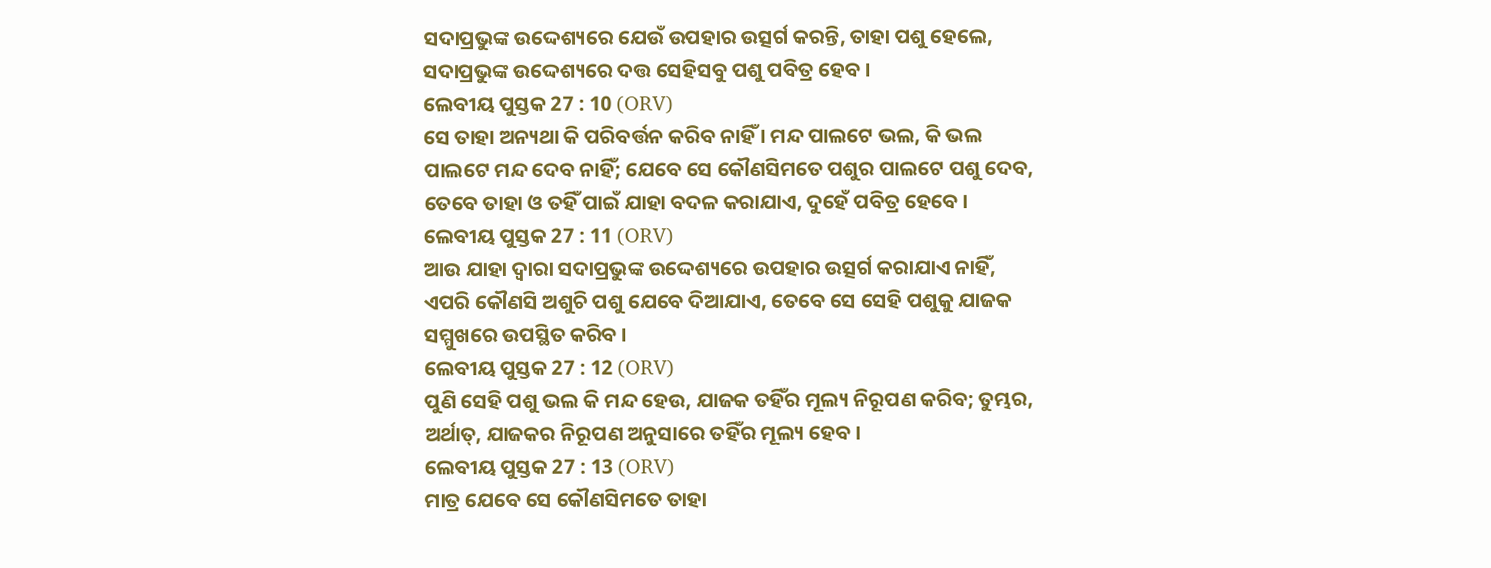ସଦାପ୍ରଭୁଙ୍କ ଉଦ୍ଦେଶ୍ୟରେ ଯେଉଁ ଉପହାର ଉତ୍ସର୍ଗ କରନ୍ତି, ତାହା ପଶୁ ହେଲେ, ସଦାପ୍ରଭୁଙ୍କ ଉଦ୍ଦେଶ୍ୟରେ ଦତ୍ତ ସେହିସବୁ ପଶୁ ପବିତ୍ର ହେବ ।
ଲେବୀୟ ପୁସ୍ତକ 27 : 10 (ORV)
ସେ ତାହା ଅନ୍ୟଥା କି ପରିବର୍ତ୍ତନ କରିବ ନାହିଁ । ମନ୍ଦ ପାଲଟେ ଭଲ, କି ଭଲ ପାଲଟେ ମନ୍ଦ ଦେବ ନାହିଁ; ଯେବେ ସେ କୌଣସିମତେ ପଶୁର ପାଲଟେ ପଶୁ ଦେବ, ତେବେ ତାହା ଓ ତହିଁ ପାଇଁ ଯାହା ବଦଳ କରାଯାଏ, ଦୁହେଁ ପବିତ୍ର ହେବେ ।
ଲେବୀୟ ପୁସ୍ତକ 27 : 11 (ORV)
ଆଉ ଯାହା ଦ୍ଵାରା ସଦାପ୍ରଭୁଙ୍କ ଉଦ୍ଦେଶ୍ୟରେ ଉପହାର ଉତ୍ସର୍ଗ କରାଯାଏ ନାହିଁ, ଏପରି କୌଣସି ଅଶୁଚି ପଶୁ ଯେବେ ଦିଆଯାଏ, ତେବେ ସେ ସେହି ପଶୁକୁ ଯାଜକ ସମ୍ମୁଖରେ ଉପସ୍ଥିତ କରିବ ।
ଲେବୀୟ ପୁସ୍ତକ 27 : 12 (ORV)
ପୁଣି ସେହି ପଶୁ ଭଲ କି ମନ୍ଦ ହେଉ, ଯାଜକ ତହିଁର ମୂଲ୍ୟ ନିରୂପଣ କରିବ; ତୁମ୍ଭର, ଅର୍ଥାତ୍, ଯାଜକର ନିରୂପଣ ଅନୁସାରେ ତହିଁର ମୂଲ୍ୟ ହେବ ।
ଲେବୀୟ ପୁସ୍ତକ 27 : 13 (ORV)
ମାତ୍ର ଯେବେ ସେ କୌଣସିମତେ ତାହା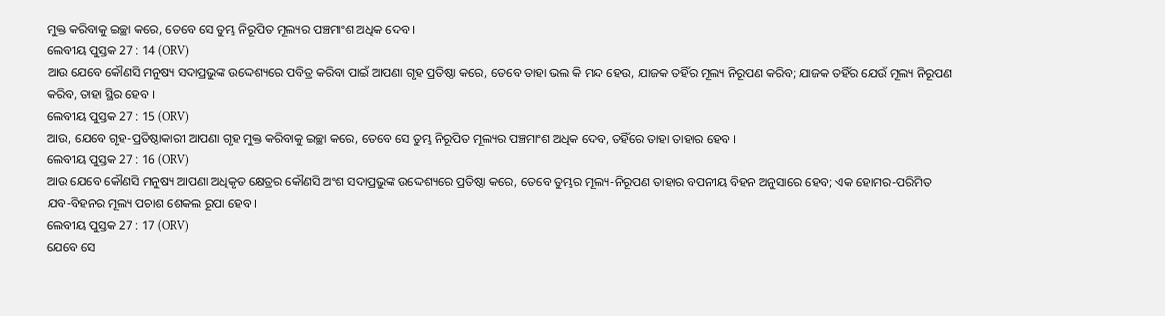ମୁକ୍ତ କରିବାକୁ ଇଚ୍ଛା କରେ, ତେବେ ସେ ତୁମ୍ଭ ନିରୂପିତ ମୂଲ୍ୟର ପଞ୍ଚମାଂଶ ଅଧିକ ଦେବ ।
ଲେବୀୟ ପୁସ୍ତକ 27 : 14 (ORV)
ଆଉ ଯେବେ କୌଣସି ମନୁଷ୍ୟ ସଦାପ୍ରଭୁଙ୍କ ଉଦ୍ଦେଶ୍ୟରେ ପବିତ୍ର କରିବା ପାଇଁ ଆପଣା ଗୃହ ପ୍ରତିଷ୍ଠା କରେ, ତେବେ ତାହା ଭଲ କି ମନ୍ଦ ହେଉ, ଯାଜକ ତହିଁର ମୂଲ୍ୟ ନିରୂପଣ କରିବ; ଯାଜକ ତହିଁର ଯେଉଁ ମୂଲ୍ୟ ନିରୂପଣ କରିବ, ତାହା ସ୍ଥିର ହେବ ।
ଲେବୀୟ ପୁସ୍ତକ 27 : 15 (ORV)
ଆଉ, ଯେବେ ଗୃହ-ପ୍ରତିଷ୍ଠାକାରୀ ଆପଣା ଗୃହ ମୁକ୍ତ କରିବାକୁ ଇଚ୍ଛା କରେ, ତେବେ ସେ ତୁମ୍ଭ ନିରୂପିତ ମୂଲ୍ୟର ପଞ୍ଚମାଂଶ ଅଧିକ ଦେବ, ତହିଁରେ ତାହା ତାହାର ହେବ ।
ଲେବୀୟ ପୁସ୍ତକ 27 : 16 (ORV)
ଆଉ ଯେବେ କୌଣସି ମନୁଷ୍ୟ ଆପଣା ଅଧିକୃତ କ୍ଷେତ୍ରର କୌଣସି ଅଂଶ ସଦାପ୍ରଭୁଙ୍କ ଉଦ୍ଦେଶ୍ୟରେ ପ୍ରତିଷ୍ଠା କରେ, ତେବେ ତୁମ୍ଭର ମୂଲ୍ୟ-ନିରୂପଣ ତାହାର ବପନୀୟ ବିହନ ଅନୁସାରେ ହେବ; ଏକ ହୋମର-ପରିମିତ ଯବ-ବିହନର ମୂଲ୍ୟ ପଚାଶ ଶେକଲ ରୂପା ହେବ ।
ଲେବୀୟ ପୁସ୍ତକ 27 : 17 (ORV)
ଯେବେ ସେ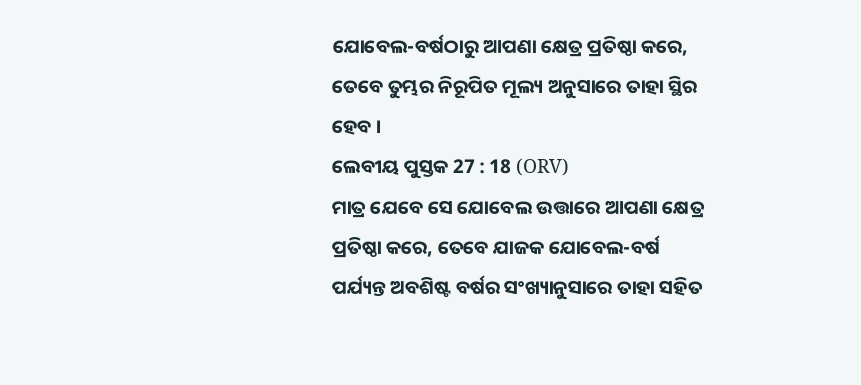ଯୋବେଲ-ବର୍ଷଠାରୁ ଆପଣା କ୍ଷେତ୍ର ପ୍ରତିଷ୍ଠା କରେ, ତେବେ ତୁମ୍ଭର ନିରୂପିତ ମୂଲ୍ୟ ଅନୁସାରେ ତାହା ସ୍ଥିର ହେବ ।
ଲେବୀୟ ପୁସ୍ତକ 27 : 18 (ORV)
ମାତ୍ର ଯେବେ ସେ ଯୋବେଲ ଉତ୍ତାରେ ଆପଣା କ୍ଷେତ୍ର ପ୍ରତିଷ୍ଠା କରେ, ତେବେ ଯାଜକ ଯୋବେଲ-ବର୍ଷ ପର୍ଯ୍ୟନ୍ତ ଅବଶିଷ୍ଟ ବର୍ଷର ସଂଖ୍ୟାନୁସାରେ ତାହା ସହିତ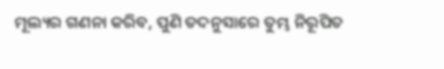ମୂଲ୍ୟର ଗଣନା କରିବ, ପୁଣି ତଦନୁସାରେ ତୁମ୍ଭ ନିରୂପିତ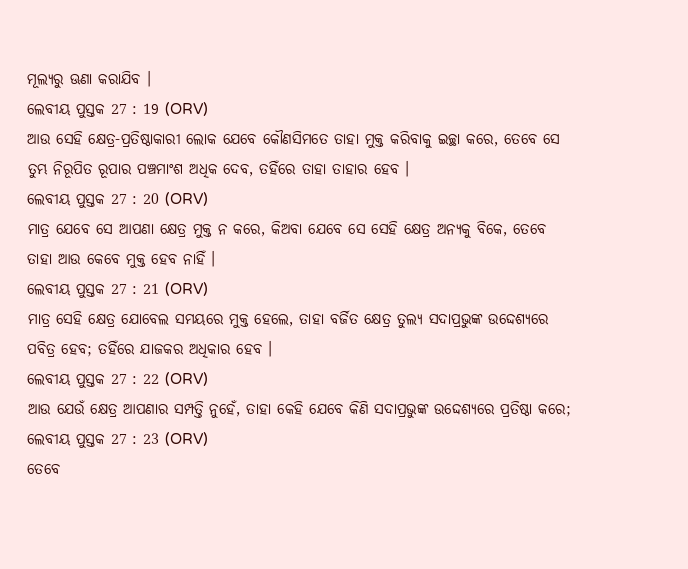ମୂଲ୍ୟରୁ ଊଣା କରାଯିବ ।
ଲେବୀୟ ପୁସ୍ତକ 27 : 19 (ORV)
ଆଉ ସେହି କ୍ଷେତ୍ର-ପ୍ରତିଷ୍ଠାକାରୀ ଲୋକ ଯେବେ କୌଣସିମତେ ତାହା ମୁକ୍ତ କରିବାକୁ ଇଚ୍ଛା କରେ, ତେବେ ସେ ତୁମ୍ଭ ନିରୂପିତ ରୂପାର ପଞ୍ଚମାଂଶ ଅଧିକ ଦେବ, ତହିଁରେ ତାହା ତାହାର ହେବ ।
ଲେବୀୟ ପୁସ୍ତକ 27 : 20 (ORV)
ମାତ୍ର ଯେବେ ସେ ଆପଣା କ୍ଷେତ୍ର ମୁକ୍ତ ନ କରେ, କିଅବା ଯେବେ ସେ ସେହି କ୍ଷେତ୍ର ଅନ୍ୟକୁ ବିକେ, ତେବେ ତାହା ଆଉ କେବେ ମୁକ୍ତ ହେବ ନାହିଁ ।
ଲେବୀୟ ପୁସ୍ତକ 27 : 21 (ORV)
ମାତ୍ର ସେହି କ୍ଷେତ୍ର ଯୋବେଲ ସମୟରେ ମୁକ୍ତ ହେଲେ, ତାହା ବର୍ଜିତ କ୍ଷେତ୍ର ତୁଲ୍ୟ ସଦାପ୍ରଭୁଙ୍କ ଉଦ୍ଦେଶ୍ୟରେ ପବିତ୍ର ହେବ; ତହିଁରେ ଯାଜକର ଅଧିକାର ହେବ ।
ଲେବୀୟ ପୁସ୍ତକ 27 : 22 (ORV)
ଆଉ ଯେଉଁ କ୍ଷେତ୍ର ଆପଣାର ସମ୍ପତ୍ତି ନୁହେଁ, ତାହା କେହି ଯେବେ କିଣି ସଦାପ୍ରଭୁଙ୍କ ଉଦ୍ଦେଶ୍ୟରେ ପ୍ରତିଷ୍ଠା କରେ;
ଲେବୀୟ ପୁସ୍ତକ 27 : 23 (ORV)
ତେବେ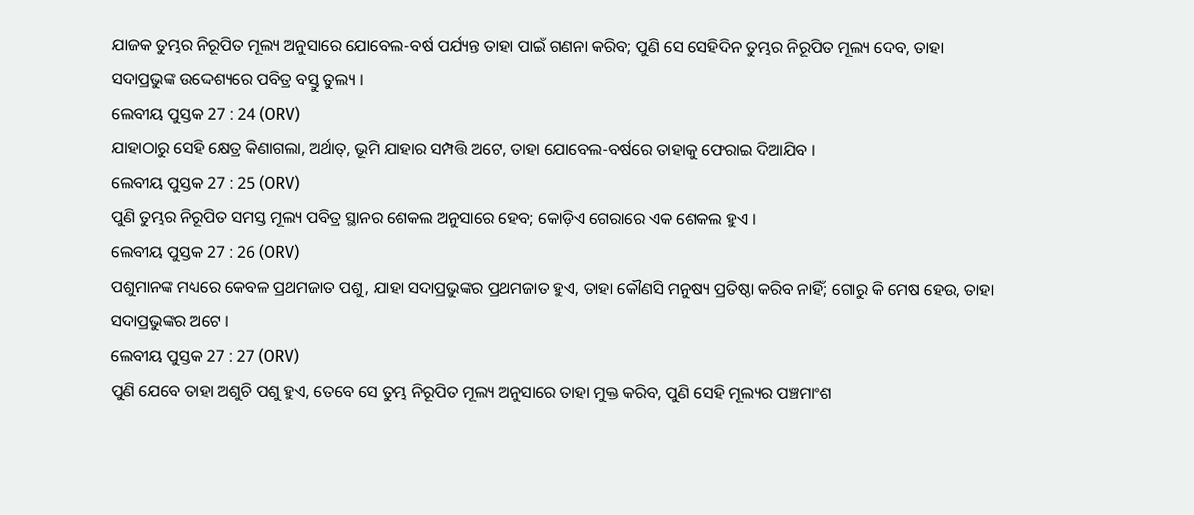ଯାଜକ ତୁମ୍ଭର ନିରୂପିତ ମୂଲ୍ୟ ଅନୁସାରେ ଯୋବେଲ-ବର୍ଷ ପର୍ଯ୍ୟନ୍ତ ତାହା ପାଇଁ ଗଣନା କରିବ; ପୁଣି ସେ ସେହିଦିନ ତୁମ୍ଭର ନିରୂପିତ ମୂଲ୍ୟ ଦେବ, ତାହା ସଦାପ୍ରଭୁଙ୍କ ଉଦ୍ଦେଶ୍ୟରେ ପବିତ୍ର ବସ୍ତୁ ତୁଲ୍ୟ ।
ଲେବୀୟ ପୁସ୍ତକ 27 : 24 (ORV)
ଯାହାଠାରୁ ସେହି କ୍ଷେତ୍ର କିଣାଗଲା, ଅର୍ଥାତ୍, ଭୂମି ଯାହାର ସମ୍ପତ୍ତି ଅଟେ, ତାହା ଯୋବେଲ-ବର୍ଷରେ ତାହାକୁ ଫେରାଇ ଦିଆଯିବ ।
ଲେବୀୟ ପୁସ୍ତକ 27 : 25 (ORV)
ପୁଣି ତୁମ୍ଭର ନିରୂପିତ ସମସ୍ତ ମୂଲ୍ୟ ପବିତ୍ର ସ୍ଥାନର ଶେକଲ ଅନୁସାରେ ହେବ; କୋଡ଼ିଏ ଗେରାରେ ଏକ ଶେକଲ ହୁଏ ।
ଲେବୀୟ ପୁସ୍ତକ 27 : 26 (ORV)
ପଶୁମାନଙ୍କ ମଧ୍ୟରେ କେବଳ ପ୍ରଥମଜାତ ପଶୁ, ଯାହା ସଦାପ୍ରଭୁଙ୍କର ପ୍ରଥମଜାତ ହୁଏ, ତାହା କୌଣସି ମନୁଷ୍ୟ ପ୍ରତିଷ୍ଠା କରିବ ନାହିଁ; ଗୋରୁ କି ମେଷ ହେଉ, ତାହା ସଦାପ୍ରଭୁଙ୍କର ଅଟେ ।
ଲେବୀୟ ପୁସ୍ତକ 27 : 27 (ORV)
ପୁଣି ଯେବେ ତାହା ଅଶୁଚି ପଶୁ ହୁଏ, ତେବେ ସେ ତୁମ୍ଭ ନିରୂପିତ ମୂଲ୍ୟ ଅନୁସାରେ ତାହା ମୁକ୍ତ କରିବ, ପୁଣି ସେହି ମୂଲ୍ୟର ପଞ୍ଚମାଂଶ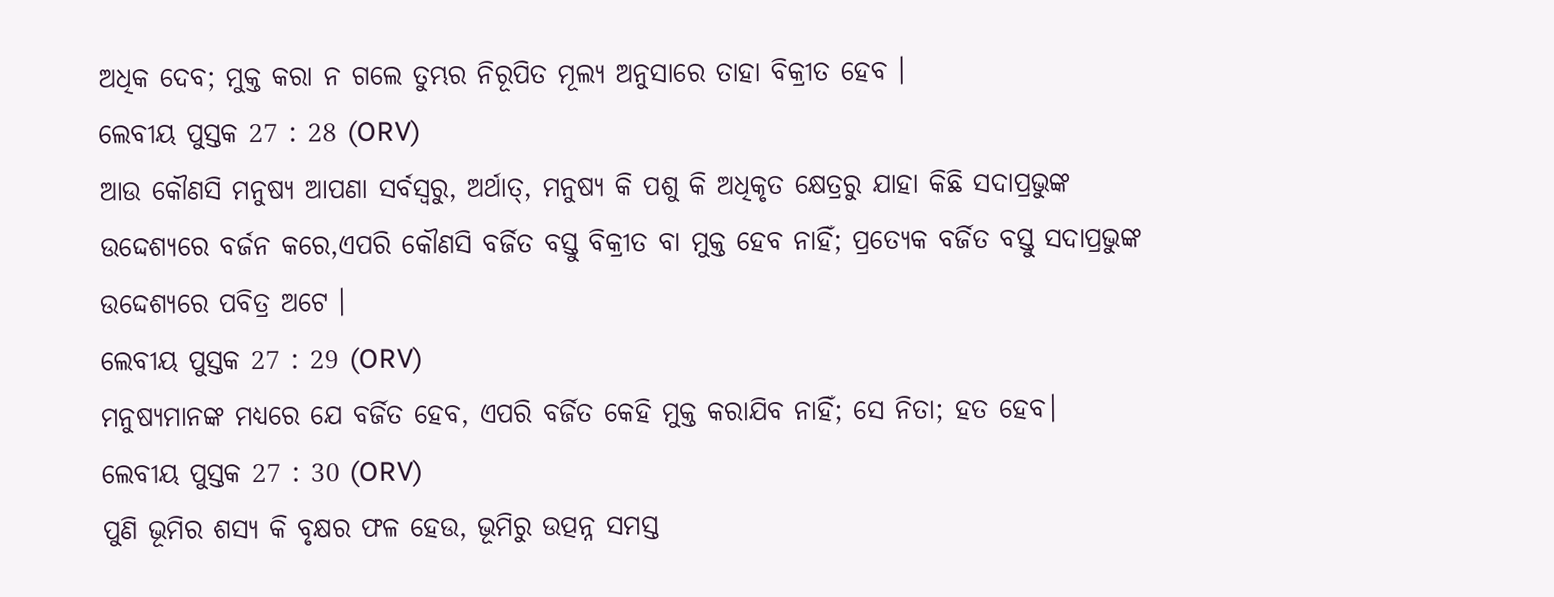ଅଧିକ ଦେବ; ମୁକ୍ତ କରା ନ ଗଲେ ତୁମ୍ଭର ନିରୂପିତ ମୂଲ୍ୟ ଅନୁସାରେ ତାହା ବିକ୍ରୀତ ହେବ ।
ଲେବୀୟ ପୁସ୍ତକ 27 : 28 (ORV)
ଆଉ କୌଣସି ମନୁଷ୍ୟ ଆପଣା ସର୍ବସ୍ଵରୁ, ଅର୍ଥାତ୍, ମନୁଷ୍ୟ କି ପଶୁ କି ଅଧିକୃତ କ୍ଷେତ୍ରରୁ ଯାହା କିଛି ସଦାପ୍ରଭୁଙ୍କ ଉଦ୍ଦେଶ୍ୟରେ ବର୍ଜନ କରେ,ଏପରି କୌଣସି ବର୍ଜିତ ବସ୍ତୁ ବିକ୍ରୀତ ବା ମୁକ୍ତ ହେବ ନାହିଁ; ପ୍ରତ୍ୟେକ ବର୍ଜିତ ବସ୍ତୁ ସଦାପ୍ରଭୁଙ୍କ ଉଦ୍ଦେଶ୍ୟରେ ପବିତ୍ର ଅଟେ ।
ଲେବୀୟ ପୁସ୍ତକ 27 : 29 (ORV)
ମନୁଷ୍ୟମାନଙ୍କ ମଧ୍ୟରେ ଯେ ବର୍ଜିତ ହେବ, ଏପରି ବର୍ଜିତ କେହି ମୁକ୍ତ କରାଯିବ ନାହିଁ; ସେ ନିତା; ହତ ହେବ।
ଲେବୀୟ ପୁସ୍ତକ 27 : 30 (ORV)
ପୁଣି ଭୂମିର ଶସ୍ୟ କି ବୃକ୍ଷର ଫଳ ହେଉ, ଭୂମିରୁ ଉତ୍ପନ୍ନ ସମସ୍ତ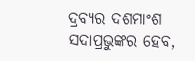ଦ୍ରବ୍ୟର ଦଶମାଂଶ ସଦାପ୍ରଭୁଙ୍କର ହେବ,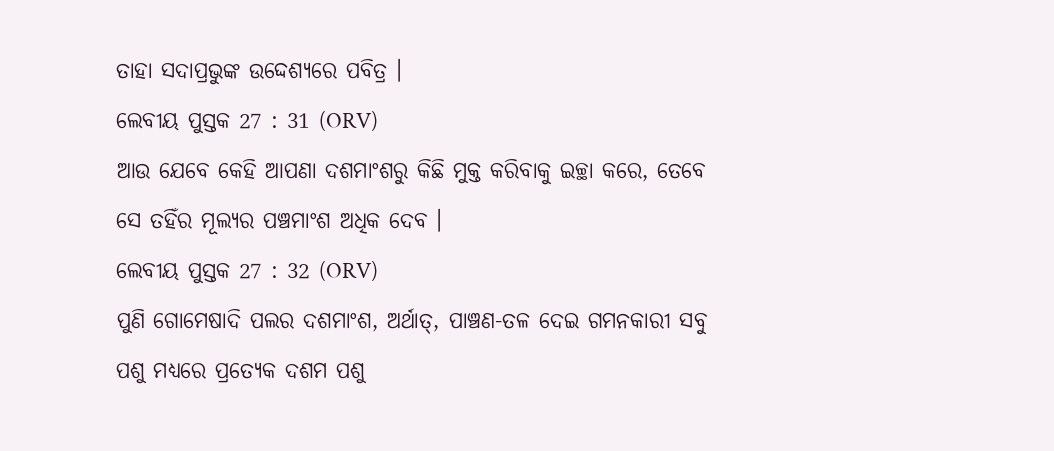ତାହା ସଦାପ୍ରଭୁଙ୍କ ଉଦ୍ଦେଶ୍ୟରେ ପବିତ୍ର ।
ଲେବୀୟ ପୁସ୍ତକ 27 : 31 (ORV)
ଆଉ ଯେବେ କେହି ଆପଣା ଦଶମାଂଶରୁ କିଛି ମୁକ୍ତ କରିବାକୁ ଇଚ୍ଛା କରେ, ତେବେ ସେ ତହିଁର ମୂଲ୍ୟର ପଞ୍ଚମାଂଶ ଅଧିକ ଦେବ ।
ଲେବୀୟ ପୁସ୍ତକ 27 : 32 (ORV)
ପୁଣି ଗୋମେଷାଦି ପଲର ଦଶମାଂଶ, ଅର୍ଥାତ୍, ପାଞ୍ଚଣ-ତଳ ଦେଇ ଗମନକାରୀ ସବୁ ପଶୁ ମଧ୍ୟରେ ପ୍ରତ୍ୟେକ ଦଶମ ପଶୁ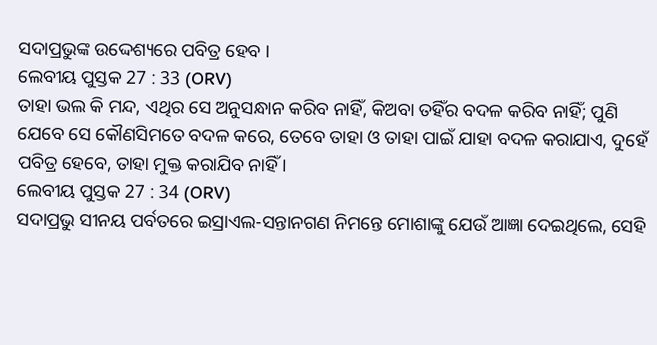ସଦାପ୍ରଭୁଙ୍କ ଉଦ୍ଦେଶ୍ୟରେ ପବିତ୍ର ହେବ ।
ଲେବୀୟ ପୁସ୍ତକ 27 : 33 (ORV)
ତାହା ଭଲ କି ମନ୍ଦ, ଏଥିର ସେ ଅନୁସନ୍ଧାନ କରିବ ନାହିଁ, କିଅବା ତହିଁର ବଦଳ କରିବ ନାହିଁ; ପୁଣି ଯେବେ ସେ କୌଣସିମତେ ବଦଳ କରେ, ତେବେ ତାହା ଓ ତାହା ପାଇଁ ଯାହା ବଦଳ କରାଯାଏ, ଦୁହେଁ ପବିତ୍ର ହେବେ, ତାହା ମୁକ୍ତ କରାଯିବ ନାହିଁ ।
ଲେବୀୟ ପୁସ୍ତକ 27 : 34 (ORV)
ସଦାପ୍ରଭୁ ସୀନୟ ପର୍ବତରେ ଇସ୍ରାଏଲ-ସନ୍ତାନଗଣ ନିମନ୍ତେ ମୋଶାଙ୍କୁ ଯେଉଁ ଆଜ୍ଞା ଦେଇଥିଲେ, ସେହି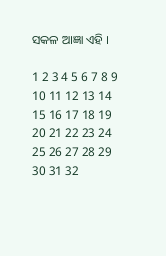ସକଳ ଆଜ୍ଞା ଏହି ।

1 2 3 4 5 6 7 8 9 10 11 12 13 14 15 16 17 18 19 20 21 22 23 24 25 26 27 28 29 30 31 32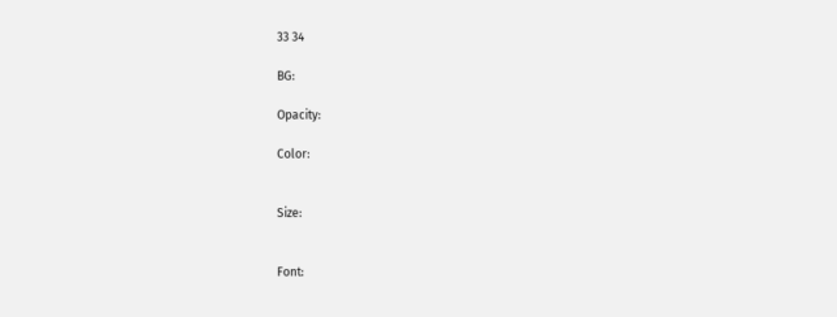33 34

BG:

Opacity:

Color:


Size:


Font: